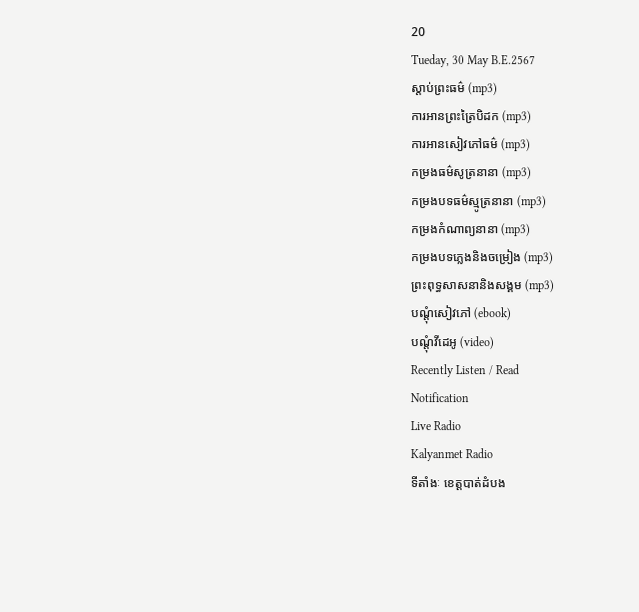20
Tueday, 30 May B.E.2567
ស្តាប់ព្រះធម៌ (mp3)
ការអានព្រះត្រៃបិដក (mp3)
ការអានសៀវភៅធម៌ (mp3)
កម្រងធម៌សូត្រនានា (mp3)
កម្រងបទធម៌ស្មូត្រនានា (mp3)
កម្រងកំណាព្យនានា (mp3)
កម្រងបទភ្លេងនិងចម្រៀង (mp3)
ព្រះពុទ្ធសាសនានិងសង្គម (mp3)
បណ្តុំសៀវភៅ (ebook)
បណ្តុំវីដេអូ (video)
Recently Listen / Read
Notification
Live Radio
Kalyanmet Radio
ទីតាំងៈ ខេត្តបាត់ដំបង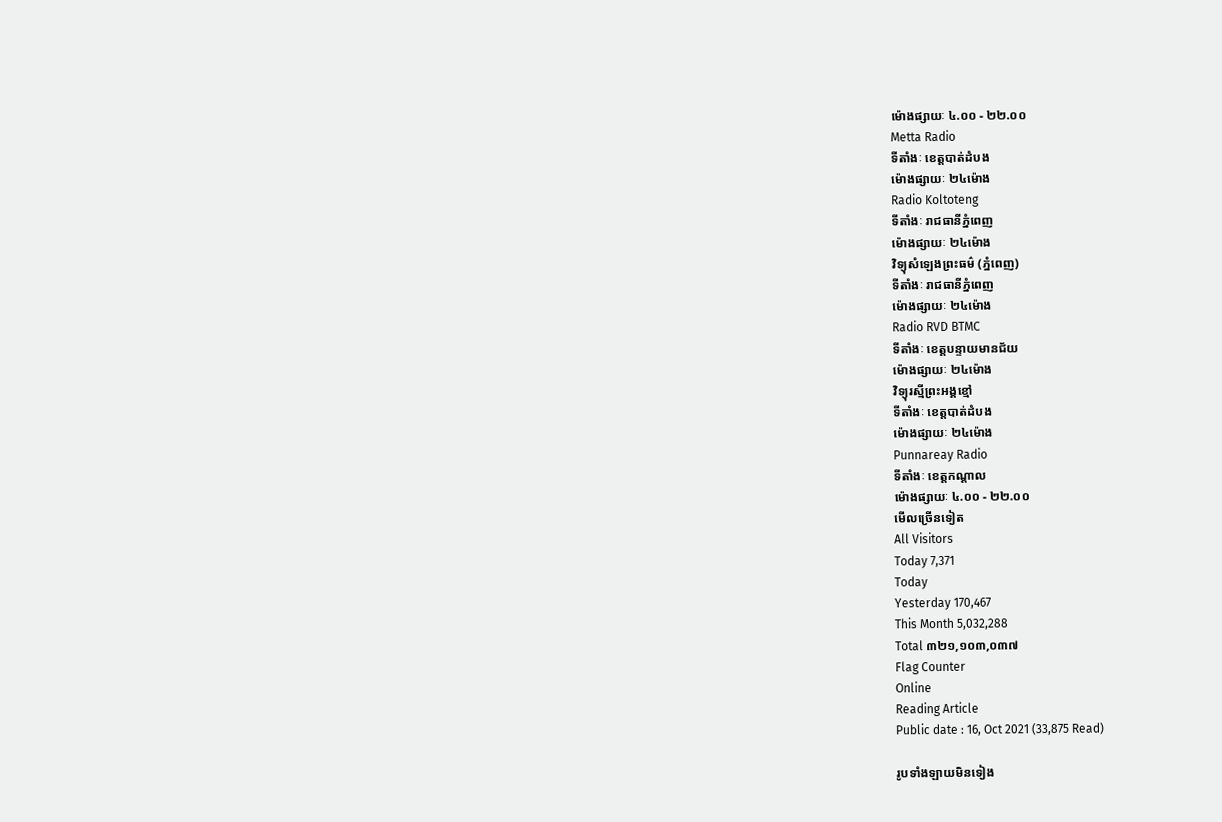ម៉ោងផ្សាយៈ ៤.០០ - ២២.០០
Metta Radio
ទីតាំងៈ ខេត្តបាត់ដំបង
ម៉ោងផ្សាយៈ ២៤ម៉ោង
Radio Koltoteng
ទីតាំងៈ រាជធានីភ្នំពេញ
ម៉ោងផ្សាយៈ ២៤ម៉ោង
វិទ្យុសំឡេងព្រះធម៌ (ភ្នំពេញ)
ទីតាំងៈ រាជធានីភ្នំពេញ
ម៉ោងផ្សាយៈ ២៤ម៉ោង
Radio RVD BTMC
ទីតាំងៈ ខេត្តបន្ទាយមានជ័យ
ម៉ោងផ្សាយៈ ២៤ម៉ោង
វិទ្យុរស្មីព្រះអង្គខ្មៅ
ទីតាំងៈ ខេត្តបាត់ដំបង
ម៉ោងផ្សាយៈ ២៤ម៉ោង
Punnareay Radio
ទីតាំងៈ ខេត្តកណ្តាល
ម៉ោងផ្សាយៈ ៤.០០ - ២២.០០
មើលច្រើនទៀត
All Visitors
Today 7,371
Today
Yesterday 170,467
This Month 5,032,288
Total ៣២១,១០៣,០៣៧
Flag Counter
Online
Reading Article
Public date : 16, Oct 2021 (33,875 Read)

រូបទាំងឡាយមិនទៀង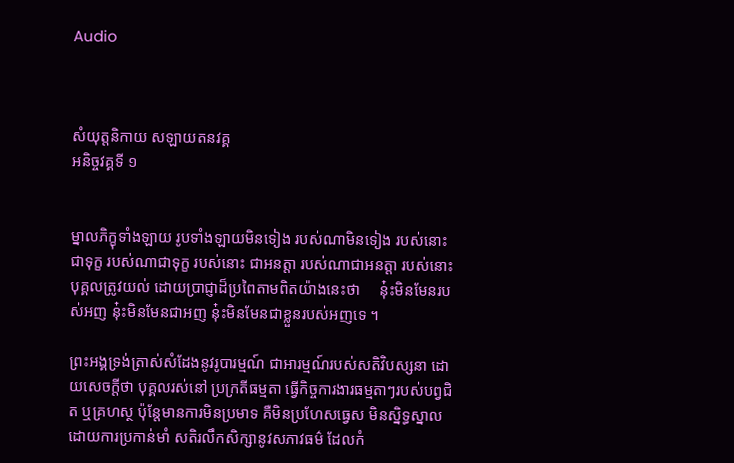Audio



សំយុត្តនិកាយ សឡាយតនវគ្គ
អនិច្ចវគ្គទី ១


ម្នាលភិក្ខុទាំងឡាយ រូបទាំងឡាយមិនទៀង របស់ណាមិនទៀង របស់នោះជាទុក្ខ របស់ណាជាទុក្ខ របស់នោះ ជាអនត្តា របស់ណាជាអនត្តា របស់នោះបុគ្គលត្រូវយល់ ដោយប្រាជ្ញាដ៏ប្រពៃតាមពិតយ៉ាងនេះថា     នុ៎ះមិនមែនរបស់អញ នុ៎ះមិនមែនជាអញ នុ៎ះមិនមែនជាខ្លួនរបស់អញទេ ។

ព្រះអង្គទ្រង់ត្រាស់សំដែងនូវរូបារម្មណ៍ ជាអារម្មណ៍របស់សតិវិបស្សនា ដោយសេចក្តីថា បុគ្គលរស់នៅ ប្រក្រតីធម្មតា ធ្វើកិច្ចការងារធម្មតាៗរបស់បព្វជិត ឬគ្រហស្ថ ប៉ុន្តែមានការមិនប្រមាទ គឺមិនប្រហែសធ្វេស មិនស្និទ្ធស្នាលដោយការប្រកាន់មាំ សតិរលឹកសិក្សានូវសភាវធម៌ ដែលកំ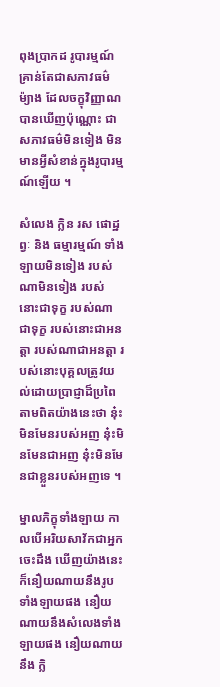ពុងប្រាកដ រូបារម្មណ៍គ្រាន់តែជាសភាវធម៌ម៉្យាង ដែលចក្ខុវិញ្ញាណបានឃើញប៉ុណ្ណោះ ជាសភាវធម៌មិនទៀង មិនមានអ្វីសំខាន់ក្នុងរូបារម្មណ៍ឡើយ ។

សំលេង ក្លិន រស ផោដ្ឋព្វៈ និង ធម្មារម្មណ៍ ទាំងឡាយមិនទៀង របស់ណាមិនទៀង របស់នោះជាទុក្ខ របស់ណាជាទុក្ខ របស់នោះជាអនត្តា របស់ណាជាអនត្តា របស់នោះបុគ្គលត្រូវយល់ដោយប្រាជ្ញាដ៏ប្រពៃ តាមពិតយ៉ាងនេះថា នុ៎ះមិនមែនរបស់អញ នុ៎ះមិនមែនជាអញ នុ៎ះមិនមែនជាខ្លួនរបស់អញទេ ។

ម្នាលភិក្ខុទាំងឡាយ កាលបើអរិយសាវ័កជាអ្នកចេះដឹង ឃើញយ៉ាងនេះ ក៏នឿយណាយនឹងរូបទាំងឡាយផង នឿយណាយនឹងសំលេងទាំងឡាយផង នឿយណាយនឹង ក្លិ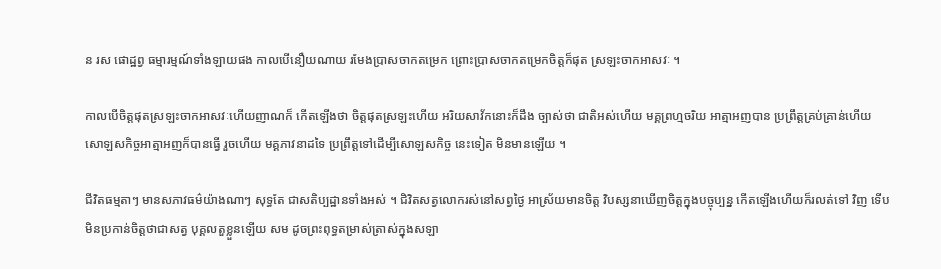ន រស ផោដ្ឋព្វ ធម្មារម្មណ៍ទាំងឡាយផង កាលបើនឿយណាយ រមែងប្រាសចាកតម្រេក ព្រោះប្រាសចាកតម្រេកចិត្តក៏ផុត ស្រឡះចាកអាសវៈ ។

កាលបើចិត្តផុតស្រឡះចាកអាសវៈហើយញាណក៏ កើតឡើងថា ចិត្តផុតស្រឡះហើយ អរិយសាវ័កនោះក៏ដឹង ច្បាស់ថា ជាតិអស់ហើយ មគ្គព្រហ្មចរិយ អាត្មាអញបាន ប្រព្រឹត្តគ្រប់គ្រាន់ហើយ សោឡសកិច្ចអាត្មាអញក៏បានធ្វើ រួចហើយ មគ្គភាវនាដទៃ ប្រព្រឹត្តទៅដើម្បីសោឡសកិច្ច នេះទៀត មិនមានឡើយ ។

ជីវិតធម្មតាៗ មានសភាវធម៌យ៉ាងណាៗ សុទ្ធតែ ជាសតិប្បដ្ឋានទាំងអស់ ។ ជិវិតសត្វលោករស់នៅសព្វថ្ងៃ អាស្រ័យមានចិត្ត វិបស្សនាឃើញចិត្តក្នុងបច្ចុប្បន្ន កើតឡើងហើយក៏រលត់ទៅ វិញ ទើបមិនប្រកាន់ចិត្តថាជាសត្វ បុគ្គលតួខ្លួនឡើយ សម ដូចព្រះពុទ្ធតម្រាស់ត្រាស់ក្នុងសឡា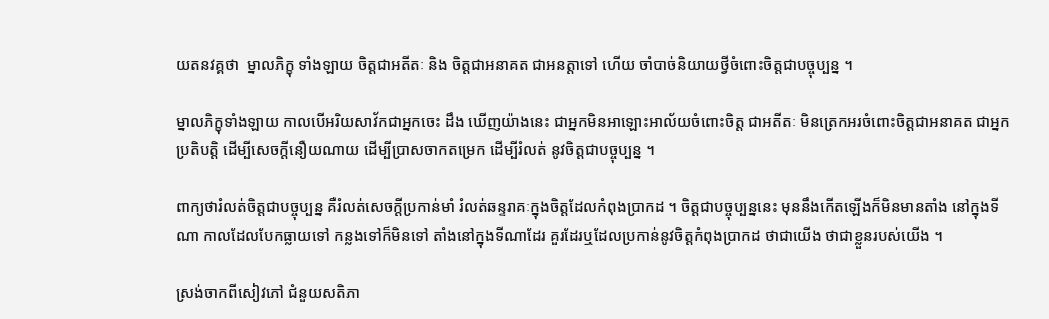យតនវគ្គថា  ម្នាលភិក្ខុ ទាំងឡាយ ចិត្តជាអតីតៈ និង ចិត្តជាអនាគត ជាអនត្តាទៅ ហើយ ចាំបាច់និយាយថ្វីចំពោះចិត្តជាបច្ចុប្បន្ន ។

ម្នាលភិក្ខុទាំងឡាយ កាលបើអរិយសាវ័កជាអ្នកចេះ ដឹង ឃើញយ៉ាងនេះ ជាអ្នកមិនអាឡោះអាល័យចំពោះចិត្ត ជាអតីតៈ មិនត្រេកអរចំពោះចិត្តជាអនាគត ជាអ្នកប្រតិបត្តិ ដើម្បីសេចក្តីនឿយណាយ ដើម្បីប្រាសចាកតម្រេក ដើម្បីរំលត់ នូវចិត្តជាបច្ចុប្បន្ន ។

ពាក្យថារំលត់ចិត្តជាបច្ចុប្បន្ន គឺរំលត់សេចក្តីប្រកាន់មាំ រំលត់ឆន្ទរាគៈក្នុងចិត្តដែលកំពុងប្រាកដ ។ ចិត្តជាបច្ចុប្បន្ននេះ មុននឹងកើតឡើងក៏មិនមានតាំង នៅក្នុងទីណា កាលដែលបែកធ្លាយទៅ កន្លងទៅក៏មិនទៅ តាំងនៅក្នុងទីណាដែរ គួរដែរឬដែលប្រកាន់នូវចិត្តកំពុងប្រាកដ ថាជាយើង ថាជាខ្លួនរបស់យើង ។

ស្រង់ចាកពីសៀវភៅ ជំនួយសតិភា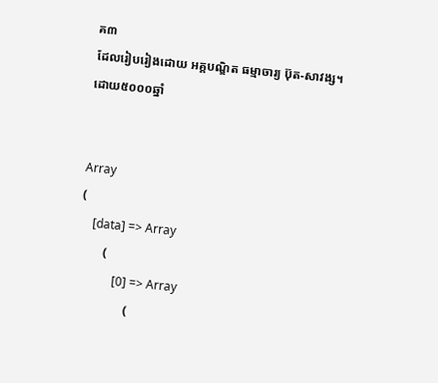គ៣
ដែលរៀបរៀងដោយ អគ្គបណ្ឌិត ធម្មាចារ្យ ប៊ុត-សាវង្ស។
ដោយ៥០០០ឆ្នាំ


Array
(
    [data] => Array
        (
            [0] => Array
                (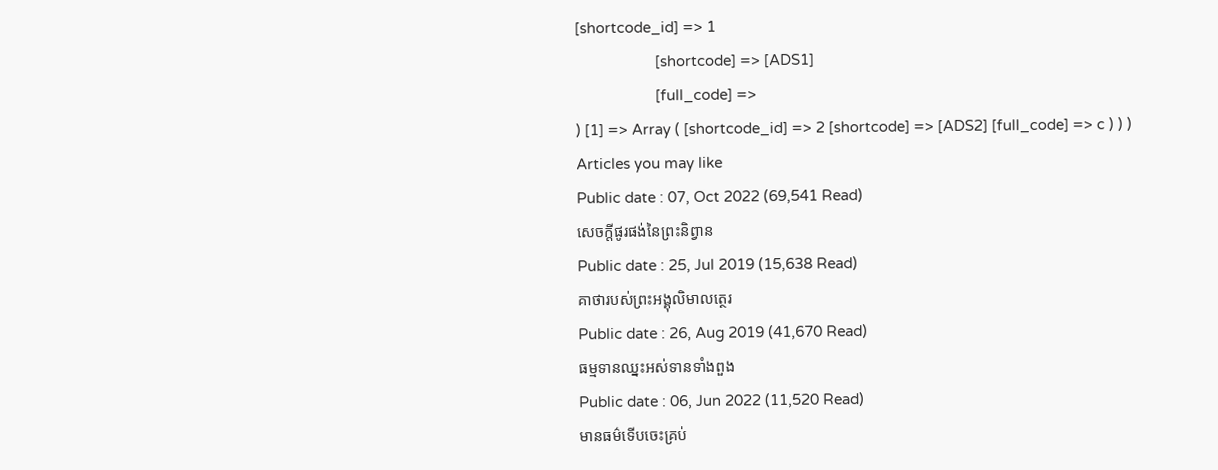[shortcode_id] => 1
                    [shortcode] => [ADS1]
                    [full_code] =>
) [1] => Array ( [shortcode_id] => 2 [shortcode] => [ADS2] [full_code] => c ) ) )
Articles you may like
Public date : 07, Oct 2022 (69,541 Read)
សេចក្តីផូរផង់នៃព្រះនិព្វាន
Public date : 25, Jul 2019 (15,638 Read)
គាថារបស់ព្រះអង្គុលិមាលត្ថេរ
Public date : 26, Aug 2019 (41,670 Read)
ធម្មទានឈ្នះអស់ទានទាំងពួង
Public date : 06, Jun 2022 (11,520 Read)
មានធម៌ទើបចេះគ្រប់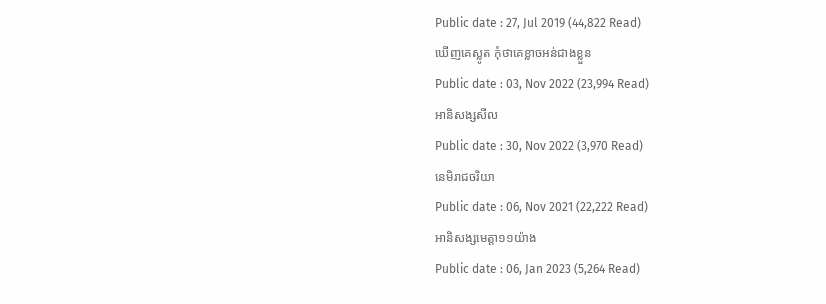Public date : 27, Jul 2019 (44,822 Read)
ឃើញគេស្លូត កុំថាគេខ្លាចអន់ជាងខ្លួន
Public date : 03, Nov 2022 (23,994 Read)
អានិសង្សសីល
Public date : 30, Nov 2022 (3,970 Read)
នេមិរាជចរិយា
Public date : 06, Nov 2021 (22,222 Read)
អានិសង្សមេត្តា១១យ៉ាង
Public date : 06, Jan 2023 (5,264 Read)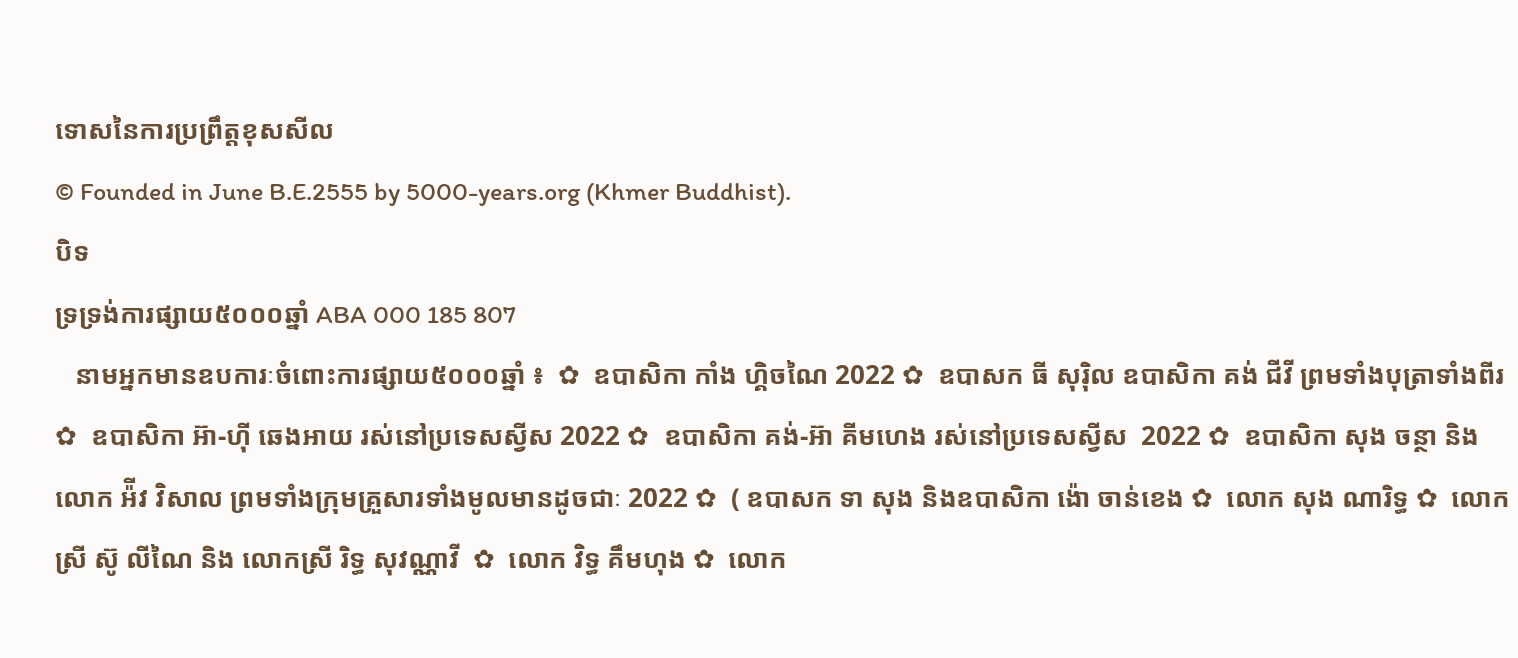ទោសនៃការប្រព្រឹត្តខុសសីល
© Founded in June B.E.2555 by 5000-years.org (Khmer Buddhist).
បិទ
ទ្រទ្រង់ការផ្សាយ៥០០០ឆ្នាំ ABA 000 185 807
   នាមអ្នកមានឧបការៈចំពោះការផ្សាយ៥០០០ឆ្នាំ ៖  ✿  ឧបាសិកា កាំង ហ្គិចណៃ 2022 ✿  ឧបាសក ធី សុរ៉ិល ឧបាសិកា គង់ ជីវី ព្រមទាំងបុត្រាទាំងពីរ ✿  ឧបាសិកា អ៊ា-ហុី ឆេងអាយ រស់នៅប្រទេសស្វីស 2022 ✿  ឧបាសិកា គង់-អ៊ា គីមហេង រស់នៅប្រទេសស្វីស  2022 ✿  ឧបាសិកា សុង ចន្ថា និង លោក អ៉ីវ វិសាល ព្រមទាំងក្រុមគ្រួសារទាំងមូលមានដូចជាៈ 2022 ✿  ( ឧបាសក ទា សុង និងឧបាសិកា ង៉ោ ចាន់ខេង ✿  លោក សុង ណារិទ្ធ ✿  លោកស្រី ស៊ូ លីណៃ និង លោកស្រី រិទ្ធ សុវណ្ណាវី  ✿  លោក វិទ្ធ គឹមហុង ✿  លោក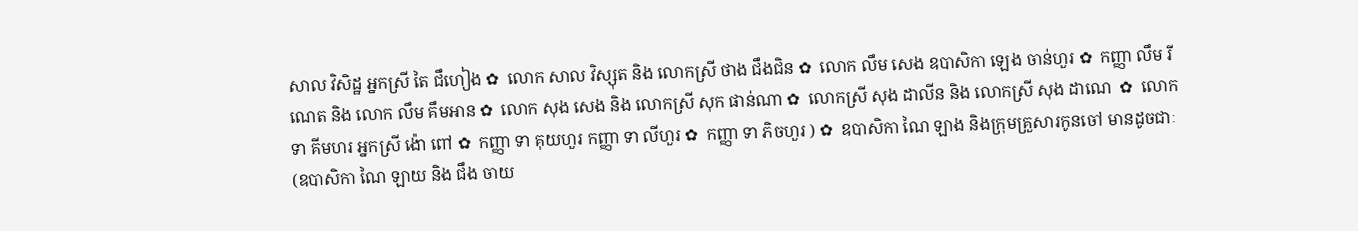សាល វិសិដ្ឋ អ្នកស្រី តៃ ជឹហៀង ✿  លោក សាល វិស្សុត និង លោកស្រី ថាង ជឹងជិន ✿  លោក លឹម សេង ឧបាសិកា ឡេង ចាន់ហួរ ✿  កញ្ញា លឹម រីណេត និង លោក លឹម គឹមអាន ✿  លោក សុង សេង និង លោកស្រី សុក ផាន់ណា ✿  លោកស្រី សុង ដាលីន និង លោកស្រី សុង ដាណេ  ✿  លោក ទា គីមហរ អ្នកស្រី ង៉ោ ពៅ ✿  កញ្ញា ទា គុយហួរ កញ្ញា ទា លីហួរ ✿  កញ្ញា ទា ភិចហួរ ) ✿  ឧបាសិកា ណៃ ឡាង និងក្រុមគ្រួសារកូនចៅ មានដូចជាៈ (ឧបាសិកា ណៃ ឡាយ និង ជឹង ចាយ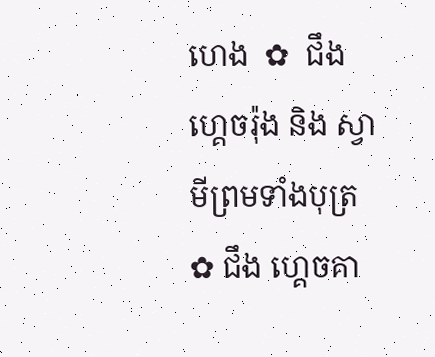ហេង  ✿  ជឹង ហ្គេចរ៉ុង និង ស្វាមីព្រមទាំងបុត្រ  ✿ ជឹង ហ្គេចគា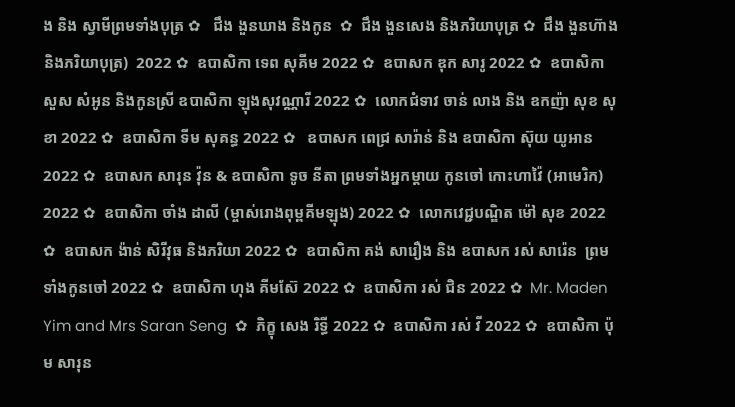ង និង ស្វាមីព្រមទាំងបុត្រ ✿   ជឹង ងួនឃាង និងកូន  ✿  ជឹង ងួនសេង និងភរិយាបុត្រ ✿  ជឹង ងួនហ៊ាង និងភរិយាបុត្រ)  2022 ✿  ឧបាសិកា ទេព សុគីម 2022 ✿  ឧបាសក ឌុក សារូ 2022 ✿  ឧបាសិកា សួស សំអូន និងកូនស្រី ឧបាសិកា ឡុងសុវណ្ណារី 2022 ✿  លោកជំទាវ ចាន់ លាង និង ឧកញ៉ា សុខ សុខា 2022 ✿  ឧបាសិកា ទីម សុគន្ធ 2022 ✿   ឧបាសក ពេជ្រ សារ៉ាន់ និង ឧបាសិកា ស៊ុយ យូអាន 2022 ✿  ឧបាសក សារុន វ៉ុន & ឧបាសិកា ទូច នីតា ព្រមទាំងអ្នកម្តាយ កូនចៅ កោះហាវ៉ៃ (អាមេរិក) 2022 ✿  ឧបាសិកា ចាំង ដាលី (ម្ចាស់រោងពុម្ពគីមឡុង) 2022 ✿  លោកវេជ្ជបណ្ឌិត ម៉ៅ សុខ 2022 ✿  ឧបាសក ង៉ាន់ សិរីវុធ និងភរិយា 2022 ✿  ឧបាសិកា គង់ សារឿង និង ឧបាសក រស់ សារ៉េន  ព្រមទាំងកូនចៅ 2022 ✿  ឧបាសិកា ហុង គីមស៊ែ 2022 ✿  ឧបាសិកា រស់ ជិន 2022 ✿  Mr. Maden Yim and Mrs Saran Seng  ✿  ភិក្ខុ សេង រិទ្ធី 2022 ✿  ឧបាសិកា រស់ វី 2022 ✿  ឧបាសិកា ប៉ុម សារុន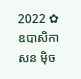2022 ✿  ឧបាសិកា សន ម៉ិច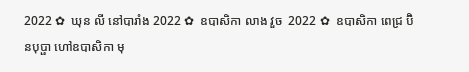2022 ✿  ឃុន លី នៅបារាំង 2022 ✿  ឧបាសិកា លាង វួច  2022 ✿  ឧបាសិកា ពេជ្រ ប៊ិនបុប្ផា ហៅឧបាសិកា មុ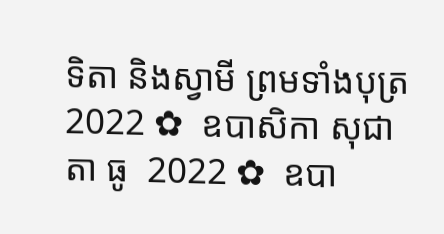ទិតា និងស្វាមី ព្រមទាំងបុត្រ  2022 ✿  ឧបាសិកា សុជាតា ធូ  2022 ✿  ឧបា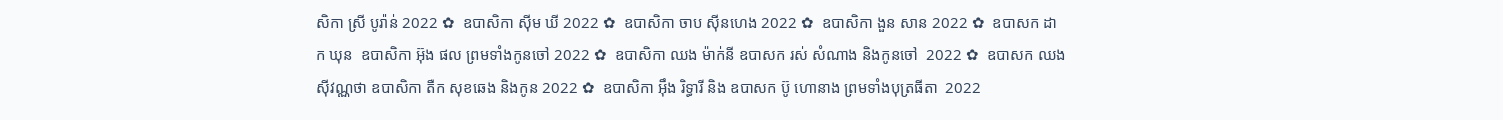សិកា ស្រី បូរ៉ាន់ 2022 ✿  ឧបាសិកា ស៊ីម ឃី 2022 ✿  ឧបាសិកា ចាប ស៊ីនហេង 2022 ✿  ឧបាសិកា ងួន សាន 2022 ✿  ឧបាសក ដាក ឃុន  ឧបាសិកា អ៊ុង ផល ព្រមទាំងកូនចៅ 2022 ✿  ឧបាសិកា ឈង ម៉ាក់នី ឧបាសក រស់ សំណាង និងកូនចៅ  2022 ✿  ឧបាសក ឈង សុីវណ្ណថា ឧបាសិកា តឺក សុខឆេង និងកូន 2022 ✿  ឧបាសិកា អុឹង រិទ្ធារី និង ឧបាសក ប៊ូ ហោនាង ព្រមទាំងបុត្រធីតា  2022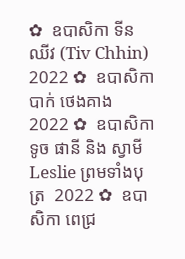✿  ឧបាសិកា ទីន ឈីវ (Tiv Chhin)  2022 ✿  ឧបាសិកា បាក់ ថេងគាង 2022 ✿  ឧបាសិកា ទូច ផានី និង ស្វាមី Leslie ព្រមទាំងបុត្រ  2022 ✿  ឧបាសិកា ពេជ្រ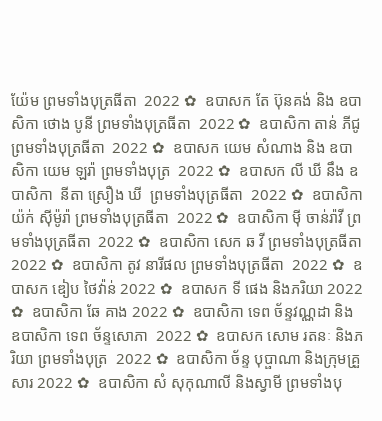យ៉ែម ព្រមទាំងបុត្រធីតា  2022 ✿  ឧបាសក តែ ប៊ុនគង់ និង ឧបាសិកា ថោង បូនី ព្រមទាំងបុត្រធីតា  2022 ✿  ឧបាសិកា តាន់ ភីជូ ព្រមទាំងបុត្រធីតា  2022 ✿  ឧបាសក យេម សំណាង និង ឧបាសិកា យេម ឡរ៉ា ព្រមទាំងបុត្រ  2022 ✿  ឧបាសក លី ឃី នឹង ឧបាសិកា  នីតា ស្រឿង ឃី  ព្រមទាំងបុត្រធីតា  2022 ✿  ឧបាសិកា យ៉ក់ សុីម៉ូរ៉ា ព្រមទាំងបុត្រធីតា  2022 ✿  ឧបាសិកា មុី ចាន់រ៉ាវី ព្រមទាំងបុត្រធីតា  2022 ✿  ឧបាសិកា សេក ឆ វី ព្រមទាំងបុត្រធីតា  2022 ✿  ឧបាសិកា តូវ នារីផល ព្រមទាំងបុត្រធីតា  2022 ✿  ឧបាសក ឌៀប ថៃវ៉ាន់ 2022 ✿  ឧបាសក ទី ផេង និងភរិយា 2022 ✿  ឧបាសិកា ឆែ គាង 2022 ✿  ឧបាសិកា ទេព ច័ន្ទវណ្ណដា និង ឧបាសិកា ទេព ច័ន្ទសោភា  2022 ✿  ឧបាសក សោម រតនៈ និងភរិយា ព្រមទាំងបុត្រ  2022 ✿  ឧបាសិកា ច័ន្ទ បុប្ផាណា និងក្រុមគ្រួសារ 2022 ✿  ឧបាសិកា សំ សុកុណាលី និងស្វាមី ព្រមទាំងបុ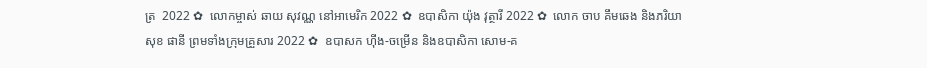ត្រ  2022 ✿  លោកម្ចាស់ ឆាយ សុវណ្ណ នៅអាមេរិក 2022 ✿  ឧបាសិកា យ៉ុង វុត្ថារី 2022 ✿  លោក ចាប គឹមឆេង និងភរិយា សុខ ផានី ព្រមទាំងក្រុមគ្រួសារ 2022 ✿  ឧបាសក ហ៊ីង-ចម្រើន និងឧបាសិកា សោម-គ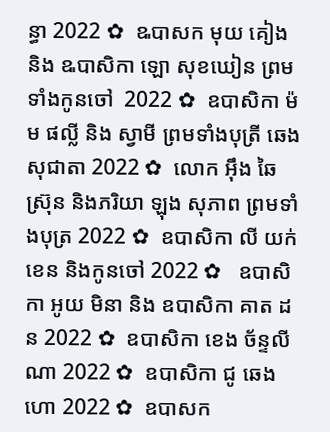ន្ធា 2022 ✿  ឩបាសក មុយ គៀង និង ឩបាសិកា ឡោ សុខឃៀន ព្រមទាំងកូនចៅ  2022 ✿  ឧបាសិកា ម៉ម ផល្លី និង ស្វាមី ព្រមទាំងបុត្រី ឆេង សុជាតា 2022 ✿  លោក អ៊ឹង ឆៃស្រ៊ុន និងភរិយា ឡុង សុភាព ព្រមទាំងបុត្រ 2022 ✿  ឧបាសិកា លី យក់ខេន និងកូនចៅ 2022 ✿   ឧបាសិកា អូយ មិនា និង ឧបាសិកា គាត ដន 2022 ✿  ឧបាសិកា ខេង ច័ន្ទលីណា 2022 ✿  ឧបាសិកា ជូ ឆេងហោ 2022 ✿  ឧបាសក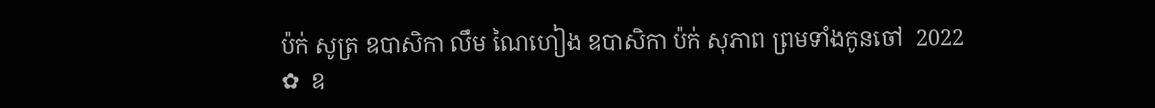ប៉ក់ សូត្រ ឧបាសិកា លឹម ណៃហៀង ឧបាសិកា ប៉ក់ សុភាព ព្រមទាំងកូនចៅ  2022 ✿  ឧ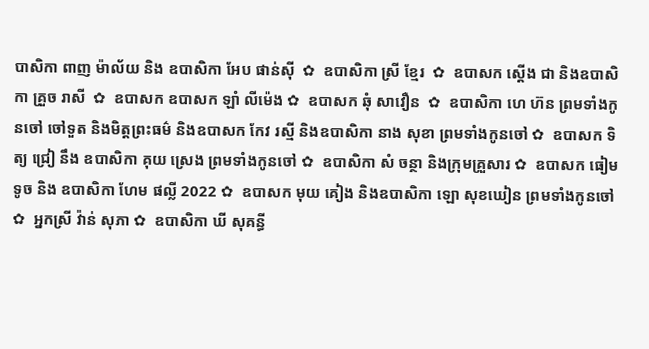បាសិកា ពាញ ម៉ាល័យ និង ឧបាសិកា អែប ផាន់ស៊ី  ✿  ឧបាសិកា ស្រី ខ្មែរ  ✿  ឧបាសក ស្តើង ជា និងឧបាសិកា គ្រួច រាសី  ✿  ឧបាសក ឧបាសក ឡាំ លីម៉េង ✿  ឧបាសក ឆុំ សាវឿន  ✿  ឧបាសិកា ហេ ហ៊ន ព្រមទាំងកូនចៅ ចៅទួត និងមិត្តព្រះធម៌ និងឧបាសក កែវ រស្មី និងឧបាសិកា នាង សុខា ព្រមទាំងកូនចៅ ✿  ឧបាសក ទិត្យ ជ្រៀ នឹង ឧបាសិកា គុយ ស្រេង ព្រមទាំងកូនចៅ ✿  ឧបាសិកា សំ ចន្ថា និងក្រុមគ្រួសារ ✿  ឧបាសក ធៀម ទូច និង ឧបាសិកា ហែម ផល្លី 2022 ✿  ឧបាសក មុយ គៀង និងឧបាសិកា ឡោ សុខឃៀន ព្រមទាំងកូនចៅ ✿  អ្នកស្រី វ៉ាន់ សុភា ✿  ឧបាសិកា ឃី សុគន្ធី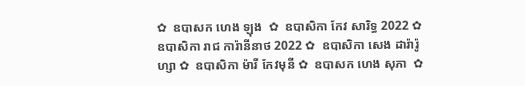✿  ឧបាសក ហេង ឡុង  ✿  ឧបាសិកា កែវ សារិទ្ធ 2022 ✿  ឧបាសិកា រាជ ការ៉ានីនាថ 2022 ✿  ឧបាសិកា សេង ដារ៉ារ៉ូហ្សា ✿  ឧបាសិកា ម៉ារី កែវមុនី ✿  ឧបាសក ហេង សុភា  ✿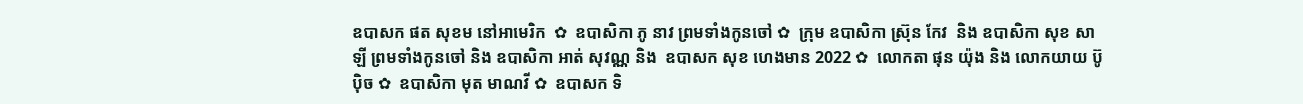ឧបាសក ផត សុខម នៅអាមេរិក  ✿  ឧបាសិកា ភូ នាវ ព្រមទាំងកូនចៅ ✿  ក្រុម ឧបាសិកា ស្រ៊ុន កែវ  និង ឧបាសិកា សុខ សាឡី ព្រមទាំងកូនចៅ និង ឧបាសិកា អាត់ សុវណ្ណ និង  ឧបាសក សុខ ហេងមាន 2022 ✿  លោកតា ផុន យ៉ុង និង លោកយាយ ប៊ូ ប៉ិច ✿  ឧបាសិកា មុត មាណវី ✿  ឧបាសក ទិ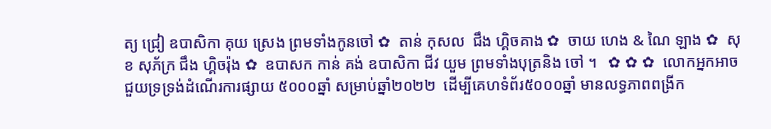ត្យ ជ្រៀ ឧបាសិកា គុយ ស្រេង ព្រមទាំងកូនចៅ ✿  តាន់ កុសល  ជឹង ហ្គិចគាង ✿  ចាយ ហេង & ណៃ ឡាង ✿  សុខ សុភ័ក្រ ជឹង ហ្គិចរ៉ុង ✿  ឧបាសក កាន់ គង់ ឧបាសិកា ជីវ យួម ព្រមទាំងបុត្រនិង ចៅ ។   ✿ ✿ ✿  លោកអ្នកអាចជួយទ្រទ្រង់ដំណើរការផ្សាយ ៥០០០ឆ្នាំ សម្រាប់ឆ្នាំ២០២២  ដើម្បីគេហទំព័រ៥០០០ឆ្នាំ មានលទ្ធភាពពង្រីក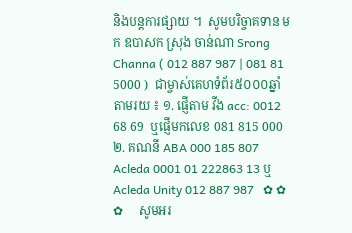និងបន្តការផ្សាយ ។  សូមបរិច្ចាគទាន មក ឧបាសក ស្រុង ចាន់ណា Srong Channa ( 012 887 987 | 081 81 5000 )  ជាម្ចាស់គេហទំព័រ៥០០០ឆ្នាំ   តាមរយ ៖ ១. ផ្ញើតាម វីង acc: 0012 68 69  ឬផ្ញើមកលេខ 081 815 000 ២. គណនី ABA 000 185 807 Acleda 0001 01 222863 13 ឬ Acleda Unity 012 887 987   ✿ ✿ ✿     សូមអរ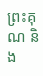ព្រះគុណ និង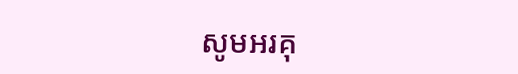សូមអរគុ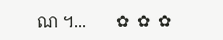ណ ។...       ✿  ✿  ✿